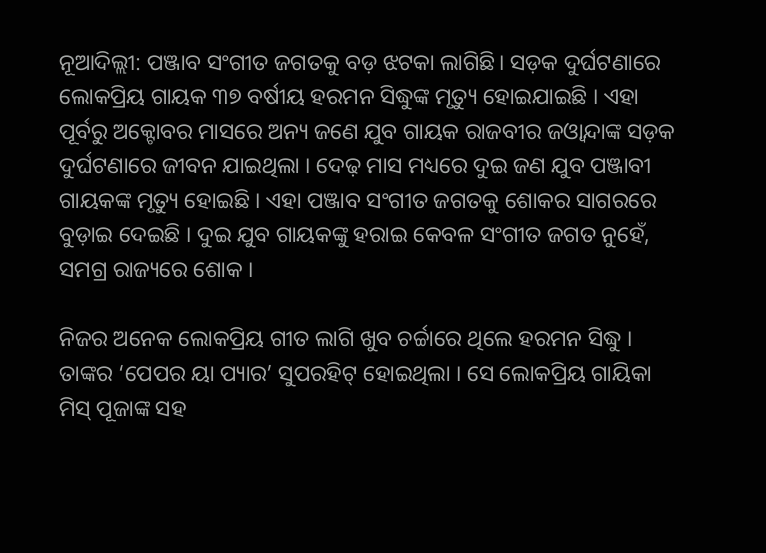ନୂଆଦିଲ୍ଲୀ: ପଞ୍ଜାବ ସଂଗୀତ ଜଗତକୁ ବଡ଼ ଝଟକା ଲାଗିଛି। ସଡ଼କ ଦୁର୍ଘଟଣାରେ ଲୋକପ୍ରିୟ ଗାୟକ ୩୭ ବର୍ଷୀୟ ହରମନ ସିଦ୍ଧୁଙ୍କ ମୃତ୍ୟୁ ହୋଇଯାଇଛି । ଏହା ପୂର୍ବରୁ ଅକ୍ଟୋବର ମାସରେ ଅନ୍ୟ ଜଣେ ଯୁବ ଗାୟକ ରାଜବୀର ଜଓ୍ବାନ୍ଦାଙ୍କ ସଡ଼କ ଦୁର୍ଘଟଣାରେ ଜୀବନ ଯାଇଥିଲା । ଦେଢ଼ ମାସ ମଧ୍ୟରେ ଦୁଇ ଜଣ ଯୁବ ପଞ୍ଜାବୀ ଗାୟକଙ୍କ ମୃତ୍ୟୁ ହୋଇଛି । ଏହା ପଞ୍ଜାବ ସଂଗୀତ ଜଗତକୁ ଶୋକର ସାଗରରେ ବୁଡ଼ାଇ ଦେଇଛି । ଦୁଇ ଯୁବ ଗାୟକଙ୍କୁ ହରାଇ କେବଳ ସଂଗୀତ ଜଗତ ନୁହେଁ, ସମଗ୍ର ରାଜ୍ୟରେ ଶୋକ ।

ନିଜର ଅନେକ ଲୋକପ୍ରିୟ ଗୀତ ଲାଗି ଖୁବ ଚର୍ଚ୍ଚାରେ ଥିଲେ ହରମନ ସିଦ୍ଧୁ । ତାଙ୍କର ‘ପେପର ୟା ପ୍ୟାର’ ସୁପରହିଟ୍ ହୋଇଥିଲା । ସେ ଲୋକପ୍ରିୟ ଗାୟିକା ମିସ୍ ପୂଜାଙ୍କ ସହ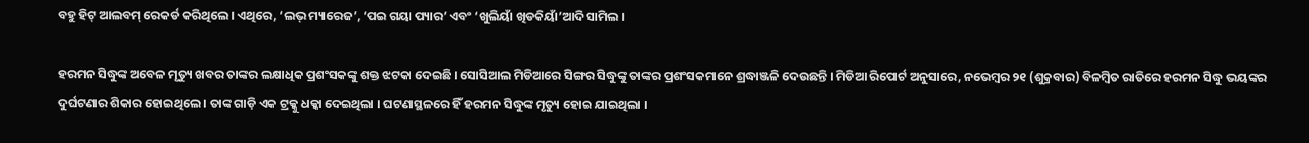ବହୁ ହିଟ୍ ଆଲବମ୍ ରେକର୍ଡ କରିଥିଲେ । ଏଥିରେ, ‘ଲଭ୍ ମ୍ୟାରେଜ’, ‘ପଇ ଗୟା ପ୍ୟାର’ ଏବଂ ‘ଖୁଲିୟାଁ ଖିଡକିୟାଁ’ଆଦି ସାମିଲ ।

ହରମନ ସିଦ୍ଧୁଙ୍କ ଅବେଳ ମୃତ୍ୟୁ ଖବର ତାଙ୍କର ଲକ୍ଷାଧିକ ପ୍ରଶଂସକଙ୍କୁ ଶକ୍ତ ଝଟକା ଦେଇଛି । ସୋସିଆଲ ମିଡିଆରେ ସିଙ୍ଗର ସିଦ୍ଧୁଙ୍କୁ ତାଙ୍କର ପ୍ରଶଂସକମାନେ ଶ୍ରଦ୍ଧାଞ୍ଜଳି ଦେଉଛନ୍ତି । ମିଡିଆ ରିପୋର୍ଟ ଅନୁସାରେ, ନଭେମ୍ବର ୨୧ (ଶୁକ୍ରବାର) ବିଳମ୍ବିତ ରାତିରେ ହରମନ ସିଦ୍ଧୁ ଭୟଙ୍କର ଦୁର୍ଘଟଣାର ଶିକାର ହୋଇଥିଲେ । ତାଙ୍କ ଗାଡ଼ି ଏକ ଟ୍ରକ୍କୁ ଧକ୍କା ଦେଇଥିଲା । ଘଟଣାସ୍ଥଳରେ ହିଁ ହରମନ ସିଦ୍ଧୁଙ୍କ ମୃତ୍ୟୁ ହୋଇ ଯାଇଥିଲା ।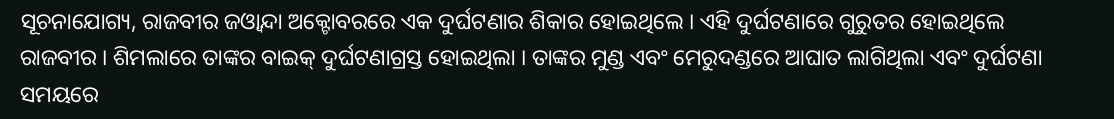ସୂଚନାଯୋଗ୍ୟ, ରାଜବୀର ଜଓ୍ବାନ୍ଦା ଅକ୍ଟୋବରରେ ଏକ ଦୁର୍ଘଟଣାର ଶିକାର ହୋଇଥିଲେ । ଏହି ଦୁର୍ଘଟଣାରେ ଗୁରୁତର ହୋଇଥିଲେ ରାଜବୀର । ଶିମଲା‌ରେ ତାଙ୍କର ବାଇକ୍‌ ଦୁର୍ଘଟଣାଗ୍ରସ୍ତ ହୋଇଥିଲା । ତାଙ୍କର ମୁଣ୍ଡ ଏବଂ ମେରୁଦଣ୍ଡରେ ଆଘାତ ଲାଗିଥିଲା ଏବଂ ଦୁର୍ଘଟଣା ସମୟରେ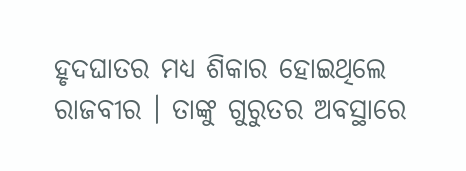ହୃଦଘାତର ମଧ୍ୟ ଶିକାର ହୋଇଥିଲେ ରାଜବୀର । ତାଙ୍କୁ ଗୁରୁତର ଅବସ୍ଥାରେ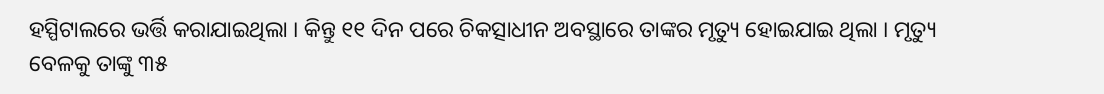ହସ୍ପିଟାଲରେ ଭର୍ତ୍ତି କରାଯାଇଥିଲା । କିନ୍ତୁ ୧୧ ଦିନ ପରେ ଚିକତ୍ସାଧୀନ ଅବସ୍ଥାରେ ତାଙ୍କର ମୃତ୍ୟୁ ହୋଇଯାଇ ଥିଲା । ମୃତ୍ୟୁ ବେଳକୁ ତାଙ୍କୁ ୩୫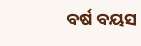ବର୍ଷ ବୟସ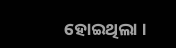ହୋଇଥିଲା ।